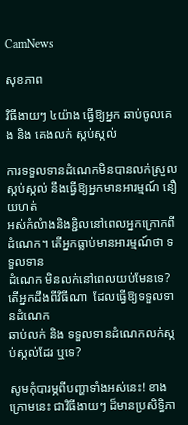CamNews

សុខភាព

វិធីងាយៗ ៤យ៉ាង ធ្វើឱ្យអ្នក ឆាប់ចូលគេង និង គេងលក់ ស្កប់ស្កល់

ការទទួលទានដំណេកមិនបានលក់ស្រួល ស្កប់ស្កល់ នឹងធ្វើឱ្យអ្នកមានអារម្មណ៍ នឿយហត់
អស់កំលំាងនិងខ្ជិលនៅពេលអ្នកក្រោកពីដំណេក។ តើអ្នកធ្លាប់មានអារម្មណ៍ថា ទទួលទាន
ដំណេក មិនលក់នៅពេលយប់មែនទេ? តើអ្នកដឹងពីវិធីណា  ដែលធ្វើឱ្យទទួលទានដំណេក
ឆាប់លក់ និង ទទួលទានដំណេកលក់ស្កប់ស្កល់ដែរ ឬទេ?

សូមកុំបារម្ភពីបញ្ហាទាំងអស់នេះ! ខាងក្រោមនេះ ជាវិធីងាយៗ ដ៏មានប្រសិទ្ធិភា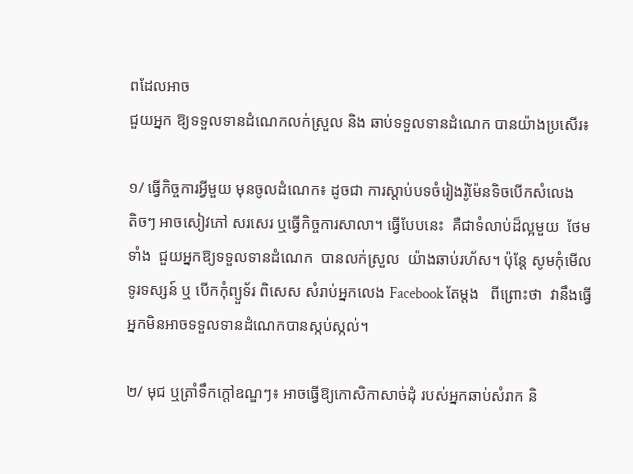ពដែលអាច
ជួយអ្នក ឱ្យទទួលទានដំណេកលក់ស្រួល និង ឆាប់ទទួលទានដំណេក បានយ៉ាងប្រសើរ៖

១/ ធ្វើកិច្ចការអ្វីមួយ មុនចូលដំណេក៖ ដូចជា ការស្តាប់បទចំរៀងរ៉ូម៉ែនទិចបើកសំលេង
តិចៗ អាចសៀវភៅ សរសេរ ឬធ្វើកិច្ចការសាលា។ ធ្វើបែបនេះ  គឺជាទំលាប់ដ៏ល្អមួយ  ថែម
ទាំង  ជួយអ្នកឱ្យទទួលទានដំណេក  បានលក់ស្រួល  យ៉ាងឆាប់រហ័ស។ ប៉ុន្តែ សូមកុំមើល
ទូរទស្សន៍ ឬ បើកកុំព្យួទ័រ ពិសេស សំរាប់អ្នកលេង Facebook តែម្តង   ពីព្រោះថា  វានឹងធ្វើ
អ្នកមិនអាចទទួលទានដំណេកបានស្កប់ស្កល់។

២/ មុជ ឬត្រាំទឹកក្តៅឧណ្ឌៗ៖ អាចធ្វើឱ្យកោសិកាសាច់ដុំ របស់អ្នកឆាប់សំរាក និ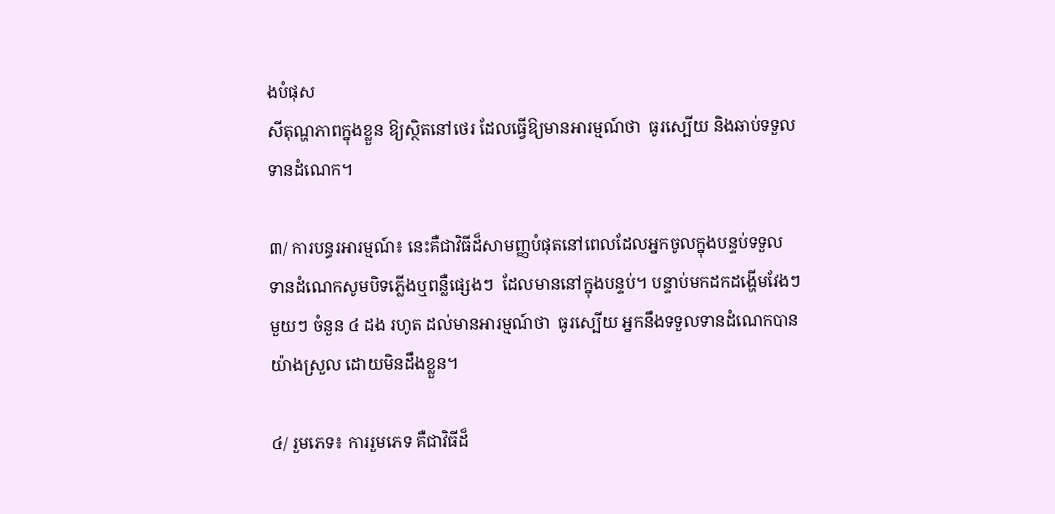ងបំផុស
សីតុណ្ហភាពក្នុងខ្លួន ឱ្យស្ថិតនៅថេរ ដែលធ្វើឱ្យមានអារម្មណ៍ថា  ធូរស្បើយ និងឆាប់ទទួល
ទានដំណេក។

៣/ ការបន្ធរអារម្មណ៍៖ នេះគឺជាវិធីដ៏សាមញ្ញបំផុតនៅពេលដែលអ្នកចូលក្នុងបន្ទប់ទទួល
ទានដំណេកសូមបិទភ្លើងឬពន្លឺផ្សេងៗ  ដែលមាននៅក្នុងបន្ទប់។ បន្ទាប់មកដកដង្ហើមវែងៗ
មួយៗ ចំនួន ៤ ដង រហូត ដល់មានអារម្មណ៍ថា  ធូរស្បើយ អ្នកនឹងទទួលទានដំណេកបាន
យ៉ាងស្រួល ដោយមិនដឹងខ្លួន។

៤/ រួមភេទ៖ ការរួមភេទ គឺជាវិធីដ៏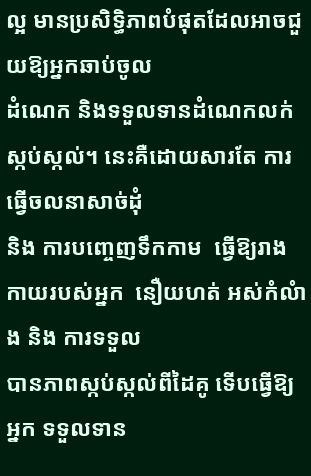ល្អ មានប្រសិទ្ធិភាពបំផុតដែលអាចជួយឱ្យអ្នកឆាប់ចូល
ដំណេក និងទទួលទានដំណេកលក់ស្កប់ស្កល់។ នេះគឺដោយសារតែ ការធ្វើចលនាសាច់ដុំ
និង ការបញ្ចេញទឹកកាម  ធ្វើឱ្យរាងកាយរបស់អ្នក  នឿយហត់ អស់កំលំាង និង ការទទួល
បានភាពស្កប់ស្កល់ពីដៃគូ ទើបធ្វើឱ្យអ្នក ទទួលទាន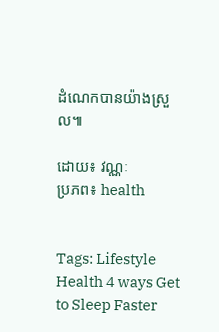ដំណេកបានយ៉ាងស្រួល៕

ដោយ៖ វណ្ណៈ
ប្រភព៖ health


Tags: Lifestyle Health 4 ways Get to Sleep Faster